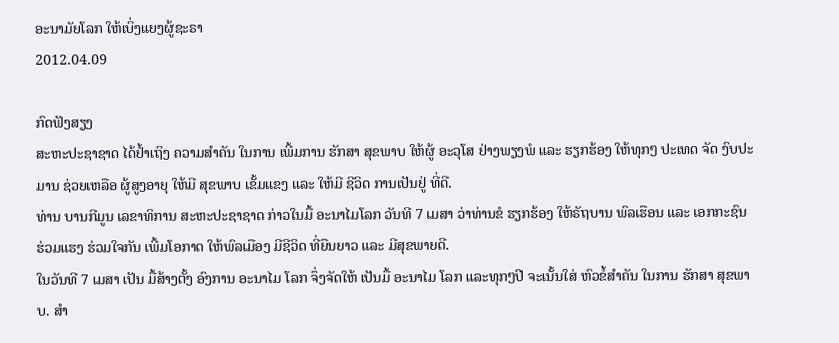ອະນາມັຍໂລກ ໃຫ້ເບິ່ງແຍງຜູ້ຊະຣາ
2012.04.09

ກົດຟັງສຽງ
ສະຫະປະຊາຊາດ ໄດ້ຢໍ້າເຖິງ ຄວາມສໍາຄັນ ໃນການ ເພີ້ມການ ຮັກສາ ສຸຂພາບ ໃຫ້ຜູ້ ອະວຸໂສ ຢ່າງພຽງພໍ ແລະ ຮຽກຮ້ອງ ໃຫ້ທຸກໆ ປະເທດ ຈັດ ງົບປະມານ ຊ່ວຍເຫລືອ ຜູ້ສູງອາຍຸ ໃຫ້ມີ ສຸຂພາບ ເຂັ້ມແຂງ ແລະ ໃຫ້ມີ ຊີວິດ ການເປັນຢູ່ ທີ່ດີ.
ທ່ານ ບານກີມູນ ເລຂາທິການ ສະຫະປະຊາຊາດ ກ່າວໃນມື້ ອະນາໄມໂລກ ວັນທີ 7 ເມສາ ວ່າທ່ານຂໍ ຮຽກຮ້ອງ ໃຫ້ຣັຖບານ ພົລເຮືອນ ແລະ ເອກກະຊົນ ຮ່ວມແຮງ ຮ່ວມໃຈກັນ ເພີ້ມໂອກາດ ໃຫ້ພົລເມືອງ ມີຊີວິດ ທີ່ຍືນຍາວ ແລະ ມີສຸຂພາຍດີ.
ໃນວັນທີ 7 ເມສາ ເປັນ ມື້ສ້າງຕັ້ງ ອົງການ ອະນາໄມ ໂລກ ຈຶ່ງຈັດໃຫ້ ເປັນມື້ ອະນາໄມ ໂລກ ແລະທຸກໆປີ ຈະເນັ້ນໃສ່ ຫົວຂໍ້ສໍາຄັນ ໃນການ ຮັກສາ ສຸຂພາບ. ສໍາ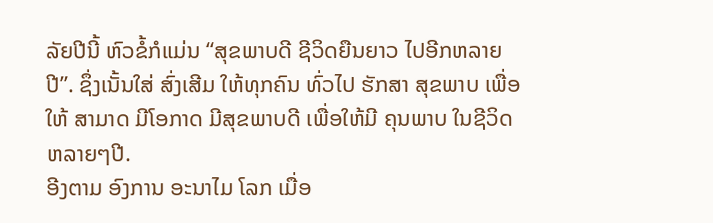ລັຍປີນີ້ ຫົວຂໍ້ກໍແມ່ນ “ສຸຂພາບດີ ຊີວິດຍືນຍາວ ໄປອີກຫລາຍປີ”. ຊຶ່ງເນັ້ນໃສ່ ສົ່ງເສີມ ໃຫ້ທຸກຄົນ ທົ່ວໄປ ຮັກສາ ສຸຂພາບ ເພື່ອໃຫ້ ສາມາດ ມີໂອກາດ ມີສຸຂພາບດີ ເພື່ອໃຫ້ມີ ຄຸນພາບ ໃນຊີວິດ ຫລາຍໆປີ.
ອີງຕາມ ອົງການ ອະນາໄມ ໂລກ ເມື່ອ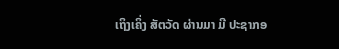ເຖິງເຄິ່ງ ສັຕວັດ ຜ່ານມາ ມີ ປະຊາກອ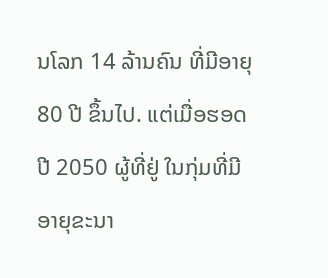ນໂລກ 14 ລ້ານຄົນ ທີ່ມີອາຍຸ 80 ປີ ຂຶ້ນໄປ. ແຕ່ເມື່ອຮອດ ປີ 2050 ຜູ້ທີ່ຢູ່ ໃນກຸ່ມທີ່ມີ ອາຍຸຂະນາ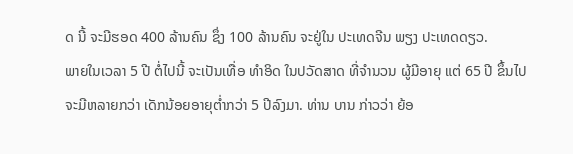ດ ນີ້ ຈະມີຮອດ 400 ລ້ານຄົນ ຊຶ່ງ 100 ລ້ານຄົນ ຈະຢູ່ໃນ ປະເທດຈີນ ພຽງ ປະເທດດຽວ.
ພາຍໃນເວລາ 5 ປີ ຕໍ່ໄປນີ້ ຈະເປັນເທື່ອ ທໍາອິດ ໃນປວັດສາດ ທີ່ຈໍານວນ ຜູ້ມີອາຍຸ ແຕ່ 65 ປີ ຂຶ້ນໄປ ຈະມີຫລາຍກວ່າ ເດັກນ້ອຍອາຍຸຕໍ່າກວ່າ 5 ປີລົງມາ. ທ່ານ ບານ ກ່າວວ່າ ຍ້ອ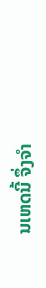ນເຫດນີ້ ຈຶ່ງຈໍາ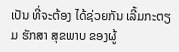ເປັນ ທີ່ຈະຕ້ອງ ໄດ້ຊ່ວຍກັນ ເລີ້ມກະຕຽມ ຮັກສາ ສຸຂພາບ ຂອງຜູ້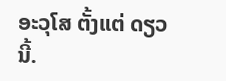ອະວຸໂສ ຕັ້ງແຕ່ ດຽວນີ້.